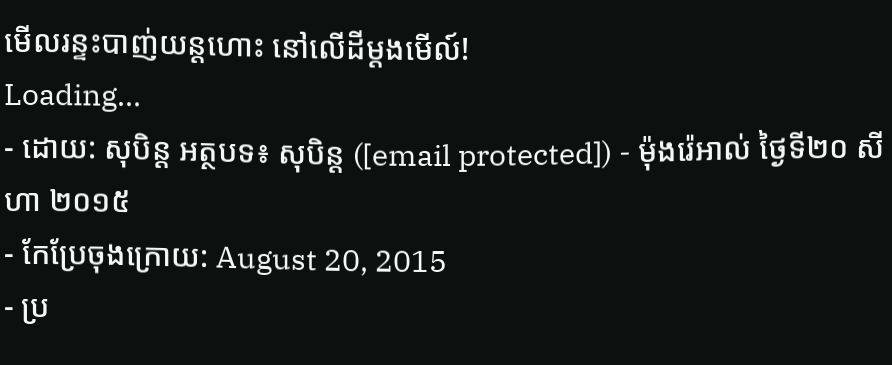មើលរន្ទះបាញ់យន្ដហោះ នៅលើដីម្ដងមើល៍!
Loading...
- ដោយ: សុបិន្ដ អត្ថបទ៖ សុបិន្ត ([email protected]) - ម៉ុងរ៉េអាល់ ថ្ងៃទី២០ សីហា ២០១៥
- កែប្រែចុងក្រោយ: August 20, 2015
- ប្រ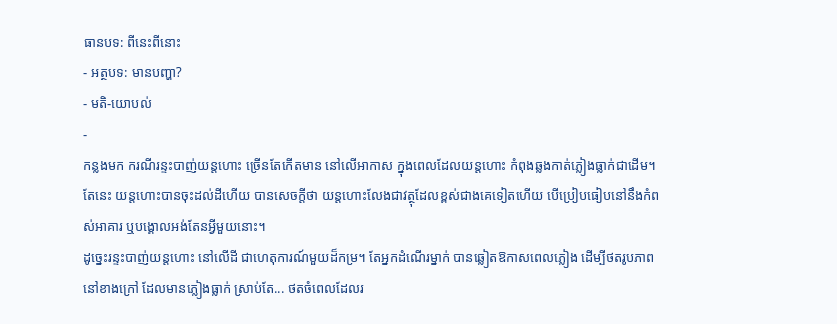ធានបទ: ពីនេះពីនោះ
- អត្ថបទ: មានបញ្ហា?
- មតិ-យោបល់
-
កន្លងមក ករណីរន្ទះបាញ់យន្ដហោះ ច្រើនតែកើតមាន នៅលើអាកាស ក្នុងពេលដែលយន្ដហោះ កំពុងឆ្លងកាត់ភ្លៀងធ្លាក់ជាដើម។ តែនេះ យន្ដហោះបានចុះដល់ដីហើយ បានសេចក្ដីថា យន្ដហោះលែងជាវត្ថុដែលខ្ពស់ជាងគេទៀតហើយ បើប្រៀបធៀបនៅនឹងកំពស់អាគារ ឬបង្គោលអង់តែនអ្វីមួយនោះ។
ដូច្នេះរន្ទះបាញ់យន្ដហោះ នៅលើដី ជាហេតុការណ៍មួយដ៏កម្រ។ តែអ្នកដំណើរម្នាក់ បានឆ្លៀតឱកាសពេលភ្លៀង ដើម្បីថតរូបភាពនៅខាងក្រៅ ដែលមានភ្លៀងធ្លាក់ ស្រាប់តែ... ថតចំពេលដែលរ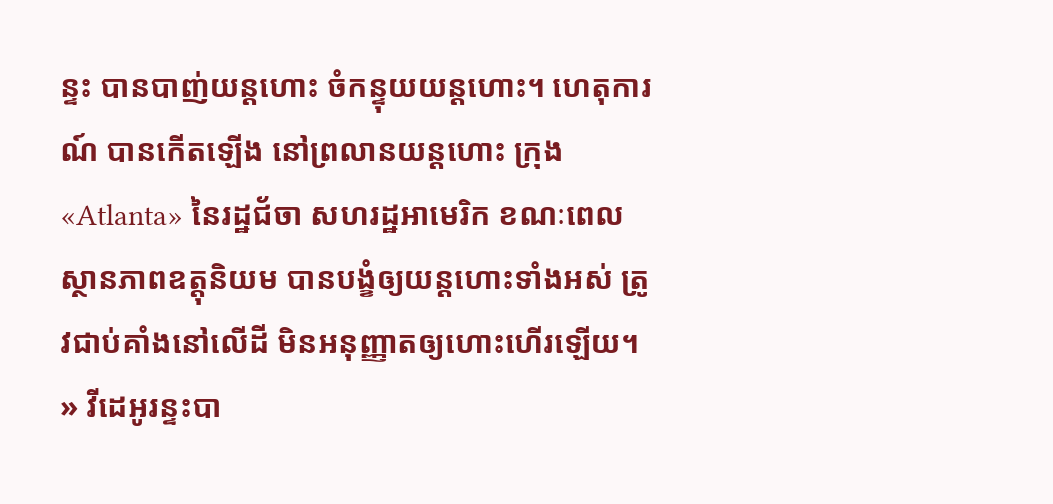ន្ទះ បានបាញ់យន្ដហោះ ចំកន្ទុយយន្ដហោះ។ ហេតុការណ៍ បានកើតឡើង នៅព្រលានយន្ដហោះ ក្រុង«Atlanta» នៃរដ្ឋជ័ចា សហរដ្ឋអាមេរិក ខណៈពេលស្ថានភាពឧត្តុនិយម បានបង្ខំឲ្យយន្ដហោះទាំងអស់ ត្រូវជាប់គាំងនៅលើដី មិនអនុញ្ញាតឲ្យហោះហើរឡើយ។
» វីដេអូរន្ទះបា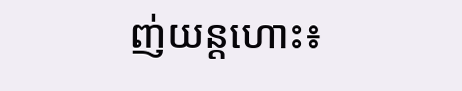ញ់យន្ដហោះ៖